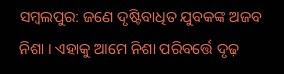ସମ୍ବଲପୁର: ଜଣେ ଦୃଷ୍ଟିବାଧିତ ଯୁବକଙ୍କ ଅଜବ ନିଶା । ଏହାକୁ ଆମେ ନିଶା ପରିବର୍ତ୍ତେ ଦୃଢ଼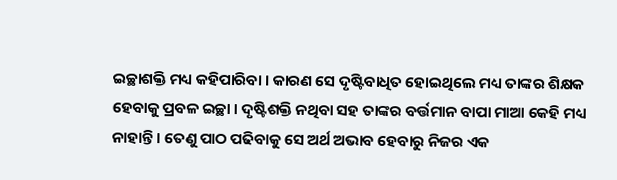ଇଚ୍ଛାଶକ୍ତି ମଧ୍ୟ କହିପାରିବା । କାରଣ ସେ ଦୃଷ୍ଟିବାଧିତ ହୋଇଥିଲେ ମଧ୍ୟ ତାଙ୍କର ଶିକ୍ଷକ ହେବାକୁ ପ୍ରବଳ ଇଚ୍ଛା । ଦୃଷ୍ଟିଶକ୍ତି ନଥିବା ସହ ତାଙ୍କର ବର୍ତ୍ତମାନ ବାପା ମାଆ କେହି ମଧ୍ୟ ନାହାନ୍ତି । ତେଣୁ ପାଠ ପଢିବାକୁ ସେ ଅର୍ଥ ଅଭାବ ହେବାରୁ ନିଜର ଏକ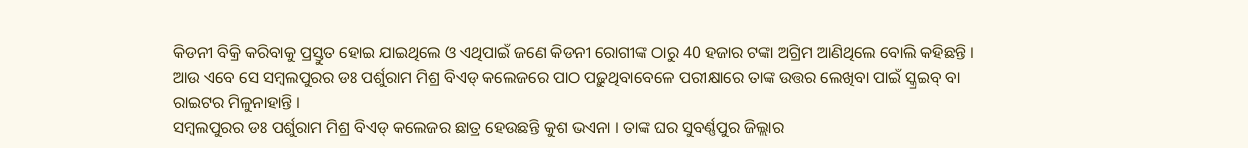କିଡନୀ ବିକ୍ରି କରିବାକୁ ପ୍ରସ୍ତୁତ ହୋଇ ଯାଇଥିଲେ ଓ ଏଥିପାଇଁ ଜଣେ କିଡନୀ ରୋଗୀଙ୍କ ଠାରୁ 40 ହଜାର ଟଙ୍କା ଅଗ୍ରିମ ଆଣିଥିଲେ ବୋଲି କହିଛନ୍ତି । ଆଉ ଏବେ ସେ ସମ୍ବଲପୁରର ଡଃ ପର୍ଶୁରାମ ମିଶ୍ର ବିଏଡ୍ କଲେଜରେ ପାଠ ପଢ଼ୁଥିବାବେଳେ ପରୀକ୍ଷାରେ ତାଙ୍କ ଉତ୍ତର ଲେଖିବା ପାଇଁ ସ୍କ୍ରଇବ୍ ବା ରାଇଟର ମିଳୁନାହାନ୍ତି ।
ସମ୍ବଲପୁରର ଡଃ ପର୍ଶୁରାମ ମିଶ୍ର ବିଏଡ୍ କଲେଜର ଛାତ୍ର ହେଉଛନ୍ତି କୁଶ ଭଏନା । ତାଙ୍କ ଘର ସୁବର୍ଣ୍ଣପୁର ଜିଲ୍ଲାର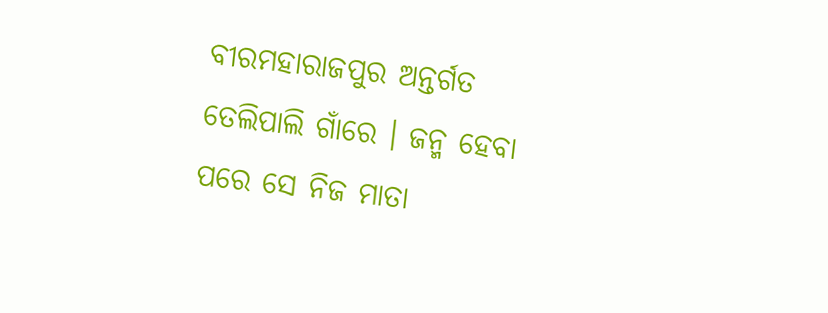ବୀରମହାରାଜପୁର ଅନ୍ତର୍ଗତ ତେଲିପାଲି ଗାଁରେ । ଜନ୍ମ ହେବା ପରେ ସେ ନିଜ ମାତା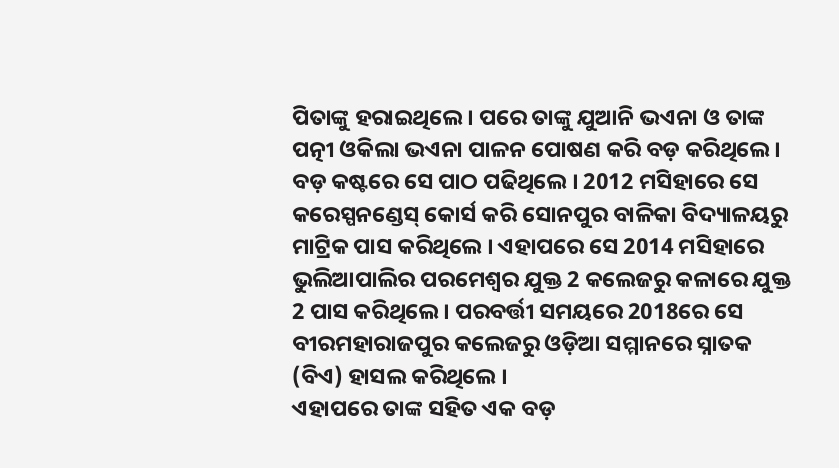ପିତାଙ୍କୁ ହରାଇଥିଲେ । ପରେ ତାଙ୍କୁ ଯୁଆନି ଭଏନା ଓ ତାଙ୍କ ପତ୍ନୀ ଓକିଲା ଭଏନା ପାଳନ ପୋଷଣ କରି ବଡ଼ କରିଥିଲେ । ବଡ଼ କଷ୍ଟରେ ସେ ପାଠ ପଢିଥିଲେ । 2012 ମସିହାରେ ସେ କରେସ୍ପନଣ୍ଡେସ୍ କୋର୍ସ କରି ସୋନପୁର ବାଳିକା ବିଦ୍ୟାଳୟରୁ ମାଟ୍ରିକ ପାସ କରିଥିଲେ । ଏହାପରେ ସେ 2014 ମସିହାରେ ଭୁଲିଆପାଲିର ପରମେଶ୍ବର ଯୁକ୍ତ 2 କଲେଜରୁ କଳାରେ ଯୁକ୍ତ 2 ପାସ କରିଥିଲେ । ପରବର୍ତ୍ତୀ ସମୟରେ 2018ରେ ସେ ବୀରମହାରାଜପୁର କଲେଜରୁ ଓଡ଼ିଆ ସମ୍ମାନରେ ସ୍ନାତକ (ବିଏ) ହାସଲ କରିଥିଲେ ।
ଏହାପରେ ତାଙ୍କ ସହିତ ଏକ ବଡ଼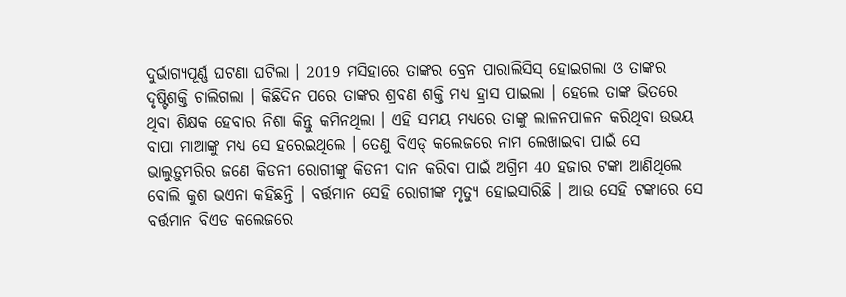ଦୁର୍ଭାଗ୍ୟପୂର୍ଣ୍ଣ ଘଟଣା ଘଟିଲା । 2019 ମସିହାରେ ତାଙ୍କର ବ୍ରେନ ପାରାଲିସିସ୍ ହୋଇଗଲା ଓ ତାଙ୍କର ଦୃଷ୍ଟିଶକ୍ତି ଚାଲିଗଲା । କିଛିଦିନ ପରେ ତାଙ୍କର ଶ୍ରବଣ ଶକ୍ତି ମଧ୍ୟ ହ୍ରାସ ପାଇଲା । ହେଲେ ତାଙ୍କ ଭିତରେ ଥିବା ଶିକ୍ଷକ ହେବାର ନିଶା କିନ୍ତୁ କମିନଥିଲା । ଏହି ସମୟ ମଧ୍ୟରେ ତାଙ୍କୁ ଲାଳନପାଳନ କରିଥିବା ଉଭୟ ବାପା ମାଆଙ୍କୁ ମଧ୍ୟ ସେ ହରେଇଥିଲେ । ତେଣୁ ବିଏଡ୍ କଲେଜରେ ନାମ ଲେଖାଇବା ପାଇଁ ସେ ଭାଲୁଡ଼ୁମରିର ଜଣେ କିଡନୀ ରୋଗୀଙ୍କୁ କିଡନୀ ଦାନ କରିବା ପାଇଁ ଅଗ୍ରିମ 40 ହଜାର ଟଙ୍କା ଆଣିଥିଲେ ବୋଲି କୁଶ ଭଏନା କହିଛନ୍ତି । ବର୍ତ୍ତମାନ ସେହି ରୋଗୀଙ୍କ ମୃତ୍ୟୁ ହୋଇସାରିଛି । ଆଉ ସେହି ଟଙ୍କାରେ ସେ ବର୍ତ୍ତମାନ ବିଏଡ କଲେଜରେ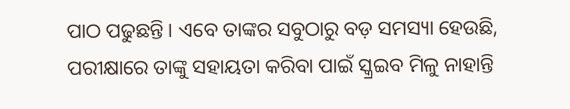ପାଠ ପଢୁଛନ୍ତି । ଏବେ ତାଙ୍କର ସବୁଠାରୁ ବଡ଼ ସମସ୍ୟା ହେଉଛି, ପରୀକ୍ଷାରେ ତାଙ୍କୁ ସହାୟତା କରିବା ପାଇଁ ସ୍କ୍ରଇବ ମିଳୁ ନାହାନ୍ତି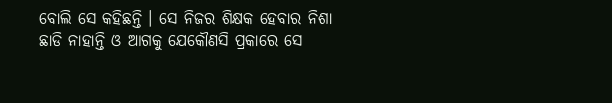ବୋଲି ସେ କହିଛନ୍ତି । ସେ ନିଜର ଶିକ୍ଷକ ହେବାର ନିଶା ଛାଡି ନାହାନ୍ତି ଓ ଆଗକୁ ଯେକୌଣସି ପ୍ରକାରେ ସେ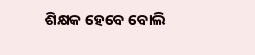ଶିକ୍ଷକ ହେବେ ବୋଲି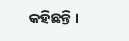କହିଛନ୍ତି ।